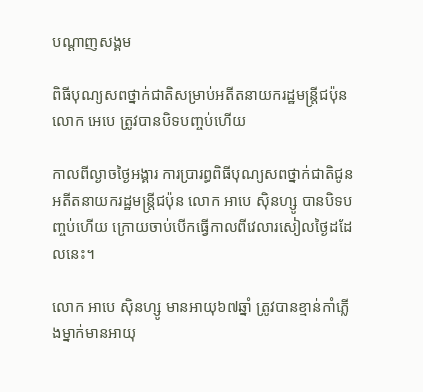បណ្តាញសង្គម

ពិធីបុណ្យសពថ្នាក់ជាតិសម្រាប់អតីតនាយករដ្ឋមន្រ្តីជប៉ុន លោក អេបេ ត្រូវបានបិទបញ្ចប់ហើយ

កាលពីល្ងាចថ្ងៃអង្គារ ការប្រារព្ធពិធីបុណ្យសពថ្នាក់ជាតិជូនអតីតនាយករដ្ឋមន្រ្តីជប៉ុន លោក អាបេ ស៊ិនហ្សូ បានបិទបញ្ចប់ហើយ ក្រោយចាប់បើកធ្វើកាលពីវេលារសៀលថ្ងៃដដែលនេះ។

លោក អាបេ ស៊ិនហ្សូ មានអាយុ៦៧ឆ្នាំ ត្រូវបានខ្មាន់កាំភ្លើងម្នាក់មានអាយុ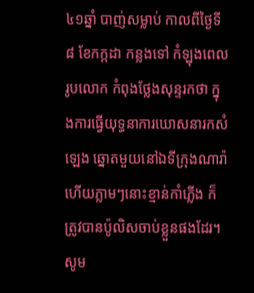៤១ឆ្នាំ បាញ់សម្លាប់ កាលពីថ្ងៃទី ៨ ខែកក្កដា កន្លងទៅ កំឡុងពេលរូបលោក កំពុងថ្លែងសុន្ទរកថា ក្នុងការធ្វើយុទ្ធនាការឃោសនារកសំឡេង ឆ្នោតមួយនៅឯទីក្រុងណារ៉ា ហើយភ្លាមៗនោះខ្មាន់កាំភ្លើង ក៏ត្រូវបានប៉ូលិសចាប់ខ្លួនផងដែរ។ សូម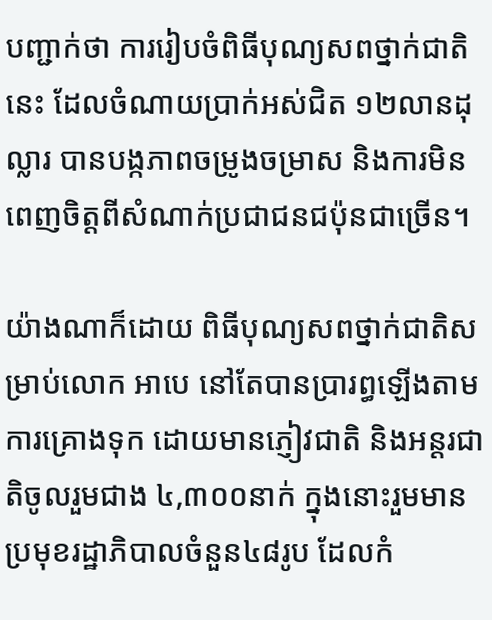បញ្ជាក់ថា ការរៀបចំពិធីបុណ្យសពថ្នាក់ជាតិនេះ ដែលចំណាយប្រាក់អស់ជិត ១២លានដុល្លារ បានបង្កភាពចម្រូងចម្រាស និងការមិនពេញចិត្តពីសំណាក់ប្រជាជនជប៉ុនជាច្រើន។

យ៉ាងណាក៏ដោយ ពិធីបុណ្យសពថ្នាក់ជាតិសម្រាប់លោក អាបេ នៅតែបានប្រារព្ធឡើងតាមការគ្រោងទុក ដោយមានភ្ញៀវជាតិ និងអន្តរជាតិចូលរួមជាង ៤,៣០០នាក់ ក្នុងនោះរួមមានប្រមុខរដ្ឋាភិបាលចំនួន៤៨រូប ដែលកំ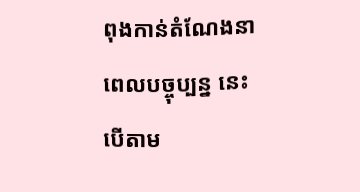ពុងកាន់តំណែងនាពេលបច្ចុប្បន្ន នេះបើតាម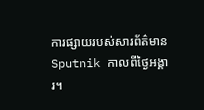ការផ្សាយរបស់សារព័ត៌មាន Sputnik កាលពីថ្ងៃអង្គារ។